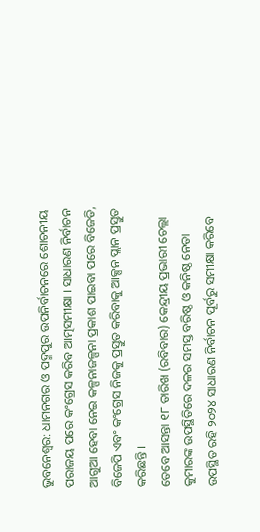ଭୁବନେଶ୍ବର: ଧାମନଗର ଓ ପଦ୍ମପୁର ଉପନିର୍ବାଚନରେ ଶୋଚନୀୟ ପରାଜୟ ପରେ କଂଗ୍ରେସ କରିବ ଆତ୍ମସମୀକ୍ଷା । ସାଧାରଣ ନିର୍ବାଚନ ଆଗୁଆ ହେବା ନେଇ କଳ୍ପନାଜଳ୍ପନା ପ୍ରକାଶ ପାଇବା ପରେ ବିଜେଡି, ବିଜେପି ଏବଂ କଂଗ୍ରେସ ନିଜକୁ ପ୍ରସ୍ତୁତ କରିବାକୁ ଆକ୍ସନ ପ୍ଲାନ ପ୍ରସ୍ତୁତ କରିଛନ୍ତି ।
ତେବେ ଆସନ୍ତା ୧୮ ତାରିଖ (ରବିବାର) କେନ୍ଦ୍ରୀୟ ପ୍ରଭାରୀ ଚେଲ୍ଲା କୁମାରଙ୍କ ଉପସ୍ଥିତିରେ ଦଳର ସମସ୍ତ ବରିଷ୍ଠ ଓ କନିଷ୍ଠ ନେତା ଉପସ୍ଥିତ ରହି ୨୦୨୪ ସାଧାରଣ ନିର୍ବାଚନ ପୂର୍ବରୁ ସମୀକ୍ଷା କରିବେ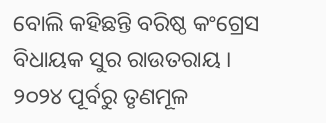ବୋଲି କହିଛନ୍ତି ବରିଷ୍ଠ କଂଗ୍ରେସ ବିଧାୟକ ସୁର ରାଉତରାୟ ।
୨୦୨୪ ପୂର୍ବରୁ ତୃଣମୂଳ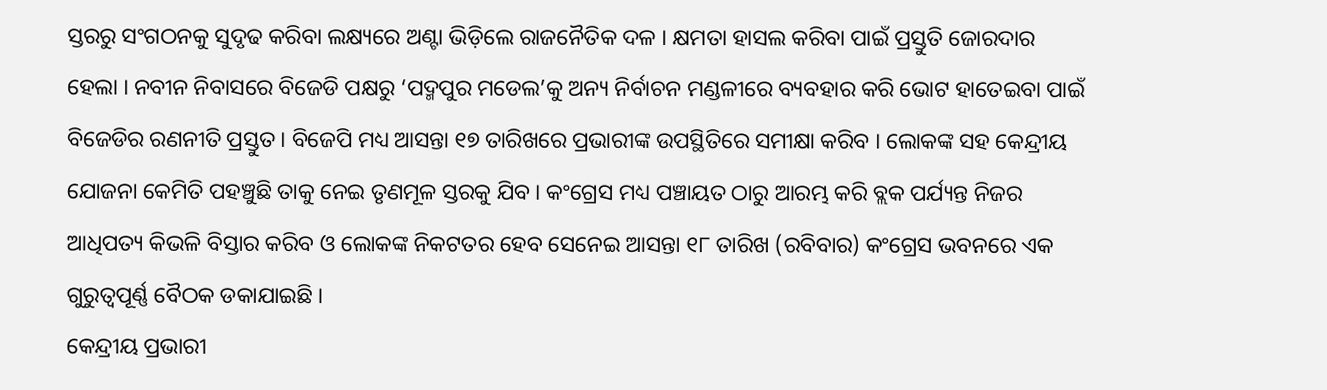ସ୍ତରରୁ ସଂଗଠନକୁ ସୁଦୃଢ କରିବା ଲକ୍ଷ୍ୟରେ ଅଣ୍ଟା ଭିଡ଼ିଲେ ରାଜନୈତିକ ଦଳ । କ୍ଷମତା ହାସଲ କରିବା ପାଇଁ ପ୍ରସ୍ତୁତି ଜୋରଦାର ହେଲା । ନବୀନ ନିବାସରେ ବିଜେଡି ପକ୍ଷରୁ ‘ପଦ୍ମପୁର ମଡେଲ’କୁ ଅନ୍ୟ ନିର୍ବାଚନ ମଣ୍ଡଳୀରେ ବ୍ୟବହାର କରି ଭୋଟ ହାତେଇବା ପାଇଁ ବିଜେଡିର ରଣନୀତି ପ୍ରସ୍ତୁତ । ବିଜେପି ମଧ୍ୟ ଆସନ୍ତା ୧୭ ତାରିଖରେ ପ୍ରଭାରୀଙ୍କ ଉପସ୍ଥିତିରେ ସମୀକ୍ଷା କରିବ । ଲୋକଙ୍କ ସହ କେନ୍ଦ୍ରୀୟ ଯୋଜନା କେମିତି ପହଞ୍ଚୁଛି ତାକୁ ନେଇ ତୃଣମୂଳ ସ୍ତରକୁ ଯିବ । କଂଗ୍ରେସ ମଧ୍ୟ ପଞ୍ଚାୟତ ଠାରୁ ଆରମ୍ଭ କରି ବ୍ଲକ ପର୍ଯ୍ୟନ୍ତ ନିଜର ଆଧିପତ୍ୟ କିଭଳି ବିସ୍ତାର କରିବ ଓ ଲୋକଙ୍କ ନିକଟତର ହେବ ସେନେଇ ଆସନ୍ତା ୧୮ ତାରିଖ (ରବିବାର) କଂଗ୍ରେସ ଭବନରେ ଏକ ଗୁରୁତ୍ବପୂର୍ଣ୍ଣ ବୈଠକ ଡକାଯାଇଛି ।
କେନ୍ଦ୍ରୀୟ ପ୍ରଭାରୀ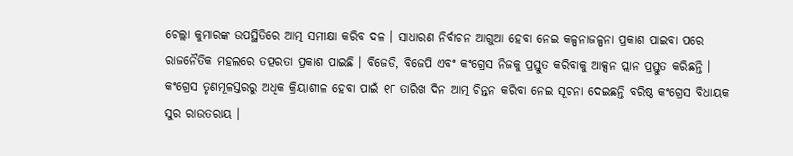ଚେଲ୍ଲା କୁମାରଙ୍କ ଉପସ୍ଥିତିରେ ଆତ୍ମ ସମୀକ୍ଷା କରିବ ଦଳ । ସାଧାରଣ ନିର୍ବାଚନ ଆଗୁଆ ହେବା ନେଇ କଳ୍ପନାଜଳ୍ପନା ପ୍ରକାଶ ପାଇବା ପରେ ରାଜନୈତିକ ମହଲରେ ତତ୍ପରତା ପ୍ରକାଶ ପାଇଛି । ବିଜେଡି, ବିଜେପି ଏବଂ କଂଗ୍ରେସ ନିଜକୁ ପ୍ରସ୍ତୁତ କରିବାକୁ ଆକ୍ସନ ପ୍ଲାନ ପ୍ରସ୍ତୁତ କରିଛନ୍ତି । କଂଗ୍ରେସ ତୃଣମୂଳସ୍ତରରୁ ଅଧିକ କ୍ରିୟାଶୀଳ ହେବା ପାଇଁ ୧୮ ତାରିଖ ଦିନ ଆତ୍ମ ଚିନ୍ତନ କରିବା ନେଇ ସୂଚନା ଦେଇଛନ୍ତି ବରିଷ୍ଠ କଂଗ୍ରେସ ବିଧାୟକ ସୁର ରାଉତରାୟ ।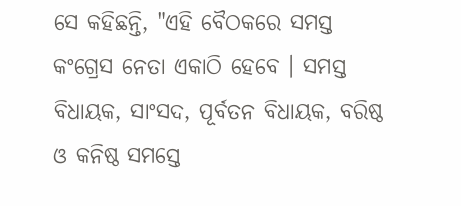ସେ କହିଛନ୍ତି, "ଏହି ବୈଠକରେ ସମସ୍ତ କଂଗ୍ରେସ ନେତା ଏକାଠି ହେବେ । ସମସ୍ତ ବିଧାୟକ, ସାଂସଦ, ପୂର୍ବତନ ବିଧାୟକ, ବରିଷ୍ଠ ଓ କନିଷ୍ଠ ସମସ୍ତେ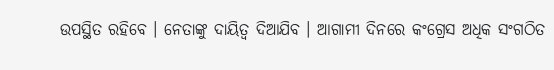ଉପସ୍ଥିତ ରହିବେ । ନେତାଙ୍କୁ ଦାୟିତ୍ବ ଦିଆଯିବ । ଆଗାମୀ ଦିନରେ କଂଗ୍ରେସ ଅଧିକ ସଂଗଠିତ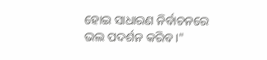ହୋଇ ସାଧାରଣ ନିର୍ବାଚନରେ ଭଲ ପଦର୍ଶନ କରିବ ।"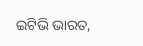ଇଟିଭି ଭାରତ,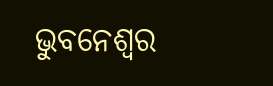ଭୁବନେଶ୍ବର